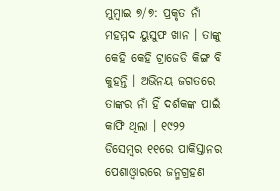ମୁମ୍ୱାଇ ୭/୭: ପ୍ରକୃତ ନାଁ ମହମ୍ମଦ ୟୁସୁଫ ଖାନ । ତାଙ୍କୁ କେହି କେହି ଟ୍ରାଜେଡି କିଙ୍ଗ ବି କୁହନ୍ତି । ଅଭିନୟ ଜଗତରେ ତାଙ୍କର ନାଁ ହିଁ ଦର୍ଶକଙ୍କ ପାଇଁ କାଫି ଥିଲା । ୧୯୨୨ ଡିସେମ୍ୱର ୧୧ରେ ପାକିସ୍ତାନର ପେଶାଓ୍ୱାରରେ ଜନ୍ମଗ୍ରହଣ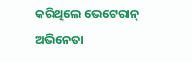କରିଥିଲେ ଭେଟେରାନ୍ ଅଭିନେତା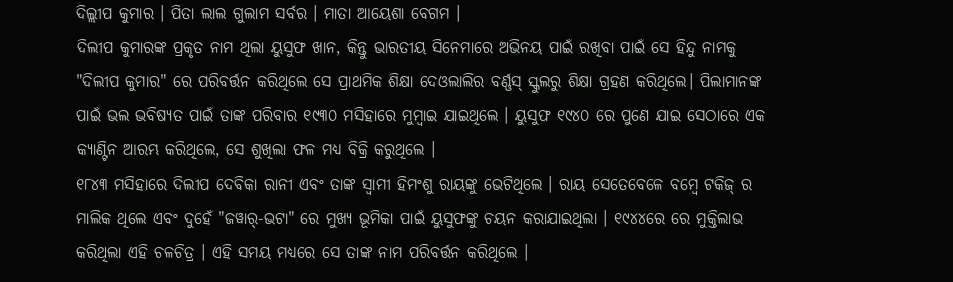ଦିଲ୍ଲୀପ କୁମାର । ପିତା ଲାଲ ଗୁଲାମ ସର୍ବର । ମାତା ଆୟେଶା ବେଗମ ।
ଦିଲୀପ କୁମାରଙ୍କ ପ୍ରକୃତ ନାମ ଥିଲା ୟୁସୁଫ ଖାନ, କିନ୍ତୁ ଭାରତୀୟ ସିନେମାରେ ଅଭିନୟ ପାଇଁ ରଖିବା ପାଇଁ ସେ ହିନ୍ଦୁ ନାମକୁ "ଦିଲୀପ କୁମାର" ରେ ପରିବର୍ତ୍ତନ କରିଥିଲେ ସେ ପ୍ରାଥମିକ ଶିକ୍ଷା ଦେଓଲାଲିର ବର୍ଣ୍ଣସ୍ ସ୍କୁଲରୁ ଶିକ୍ଷା ଗ୍ରହଣ କରିଥିଲେ। ପିଲାମାନଙ୍କ ପାଇଁ ଭଲ ଭବିଷ୍ୟତ ପାଇଁ ତାଙ୍କ ପରିବାର ୧୯୩୦ ମସିହାରେ ମୁମ୍ବାଇ ଯାଇଥିଲେ । ୟୁସୁଫ ୧୯୪୦ ରେ ପୁଣେ ଯାଇ ସେଠାରେ ଏକ କ୍ୟାଣ୍ଟିନ ଆରମ୍ଭ କରିଥିଲେ, ସେ ଶୁଖିଲା ଫଳ ମଧ୍ୟ ବିକ୍ରି କରୁଥିଲେ ।
୧୮୪୩ ମସିହାରେ ଦିଲୀପ ଦେବିକା ରାନୀ ଏବଂ ତାଙ୍କ ସ୍ୱାମୀ ହିମଂଶୁ ରାୟଙ୍କୁ ଭେଟିଥିଲେ । ରାୟ ସେତେବେଳେ ବମ୍ବେ ଟକିଜ୍ ର ମାଲିକ ଥିଲେ ଏବଂ ଦୁହେଁ "ଜୱାର୍-ଭଟା" ରେ ମୁଖ୍ୟ ଭୂମିକା ପାଇଁ ୟୁସୁଫଙ୍କୁ ଚୟନ କରାଯାଇଥିଲା । ୧୯୪୪ରେ ରେ ମୁକ୍ତିଲାଭ କରିଥିଲା ଏହି ଚଳଚିତ୍ର । ଏହି ସମୟ ମଧ୍ୟରେ ସେ ତାଙ୍କ ନାମ ପରିବର୍ତ୍ତନ କରିଥିଲେ ।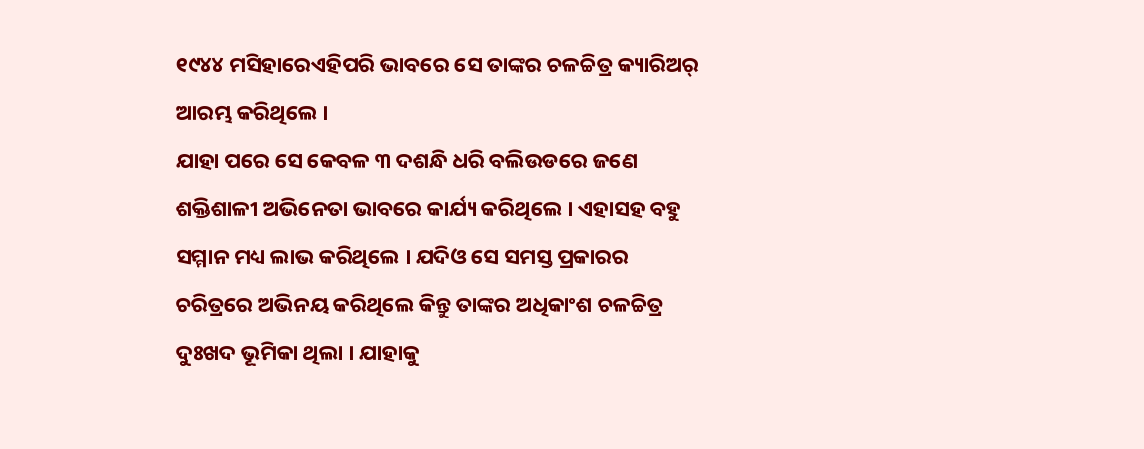୧୯୪୪ ମସିହାରେଏହିପରି ଭାବରେ ସେ ତାଙ୍କର ଚଳଚ୍ଚିତ୍ର କ୍ୟାରିଅର୍ ଆରମ୍ଭ କରିଥିଲେ ।
ଯାହା ପରେ ସେ କେବଳ ୩ ଦଶନ୍ଧି ଧରି ବଲିଉଡରେ ଜଣେ ଶକ୍ତିଶାଳୀ ଅଭିନେତା ଭାବରେ କାର୍ଯ୍ୟ କରିଥିଲେ । ଏହାସହ ବହୁ ସମ୍ମାନ ମଧ୍ୟ ଲାଭ କରିଥିଲେ । ଯଦିଓ ସେ ସମସ୍ତ ପ୍ରକାରର ଚରିତ୍ରରେ ଅଭିନୟ କରିଥିଲେ କିନ୍ତୁ ତାଙ୍କର ଅଧିକାଂଶ ଚଳଚ୍ଚିତ୍ର ଦୁଃଖଦ ଭୂମିକା ଥିଲା । ଯାହାକୁ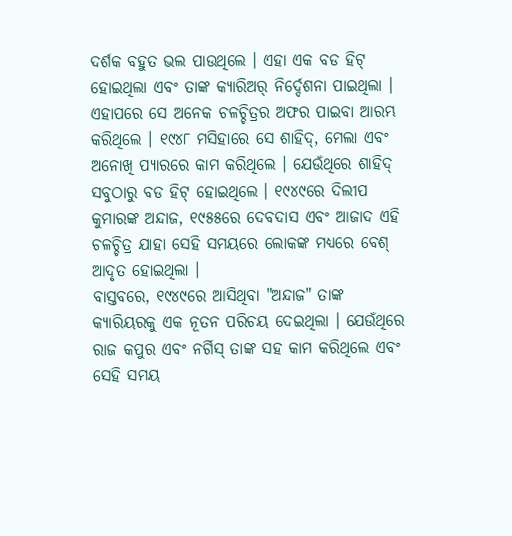ଦର୍ଶକ ବହୁତ ଭଲ ପାଉଥିଲେ । ଏହା ଏକ ବଡ ହିଟ୍ ହୋଇଥିଲା ଏବଂ ତାଙ୍କ କ୍ୟାରିଅର୍ ନିର୍ଦ୍ଦେଶନା ପାଇଥିଲା ।
ଏହାପରେ ସେ ଅନେକ ଚଳଚ୍ଚିତ୍ରର ଅଫର ପାଇବା ଆରମ୍ଭ କରିଥିଲେ । ୧୯୪୮ ମସିହାରେ ସେ ଶାହିଦ୍, ମେଲା ଏବଂ ଅନୋଖି ପ୍ୟାରରେ କାମ କରିଥିଲେ । ଯେଉଁଥିରେ ଶାହିଦ୍ ସବୁଠାରୁ ବଡ ହିଟ୍ ହୋଇଥିଲେ । ୧୯୪୯ରେ ଦିଲୀପ କୁମାରଙ୍କ ଅନ୍ଦାଜ, ୧୯୫୫ରେ ଦେବଦାସ ଏବଂ ଆଜାଦ ଏହି ଚଳଚ୍ଚିତ୍ର ଯାହା ସେହି ସମୟରେ ଲୋକଙ୍କ ମଧ୍ୟରେ ବେଶ୍ ଆଦୃତ ହୋଇଥିଲା ।
ବାସ୍ତବରେ, ୧୯୪୯ରେ ଆସିଥିବା "ଅନ୍ଦାଜ" ତାଙ୍କ କ୍ୟାରିୟରକୁ ଏକ ନୂତନ ପରିଚୟ ଦେଇଥିଲା । ଯେଉଁଥିରେ ରାଜ କପୁର ଏବଂ ନର୍ଗିସ୍ ତାଙ୍କ ସହ କାମ କରିଥିଲେ ଏବଂ ସେହି ସମୟ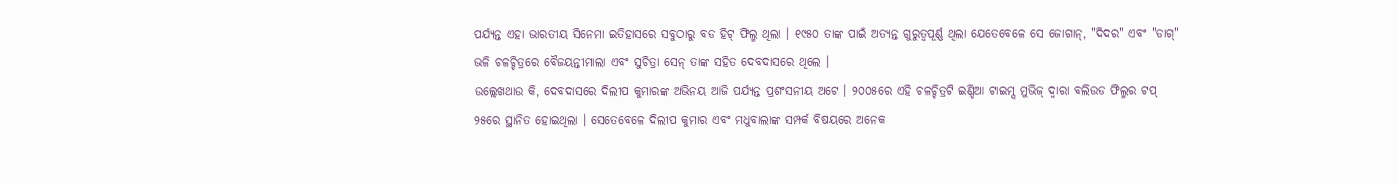ପର୍ଯ୍ୟନ୍ତ ଏହା ଭାରତୀୟ ସିନେମା ଇତିହାସରେ ସବୁଠାରୁ ବଡ ହିଟ୍ ଫିଲ୍ମ ଥିଲା । ୧୯୫୦ ତାଙ୍କ ପାଇଁ ଅତ୍ୟନ୍ତ ଗୁରୁତ୍ୱପୂର୍ଣ୍ଣ ଥିଲା ଯେତେବେଳେ ସେ ଜୋଗାନ୍, "ଦିଦର" ଏବଂ "ଡାଗ୍" ଭଳି ଚଳଚ୍ଚିତ୍ରରେ ବୈଜୟନ୍ତୀମାଲା ଏବଂ ସୁଚିତ୍ରା ସେନ୍ ତାଙ୍କ ସହିତ ଦେବଦାସରେ ଥିଲେ ।
ଉଲ୍ଲେଖଥାଉ କି, ଦେବଦାସରେ ଦିଲୀପ କୁମାରଙ୍କ ଅଭିନୟ ଆଜି ପର୍ଯ୍ୟନ୍ତ ପ୍ରଶଂସନୀୟ ଅଟେ । ୨୦୦୫ରେ ଏହି ଚଳଚ୍ଚିତ୍ରଟି ଇଣ୍ଡିଆ ଟାଇମ୍ସ ମୁଭିଜ୍ ଦ୍ୱାରା ବଲିଉଡ ଫିଲ୍ମର ଟପ୍ ୨୫ରେ ସ୍ଥାନିତ ହୋଇଥିଲା । ସେତେବେଳେ ଦିଲୀପ କୁମାର ଏବଂ ମଧୁବାଲାଙ୍କ ସମ୍ପର୍କ ବିଷୟରେ ଅନେକ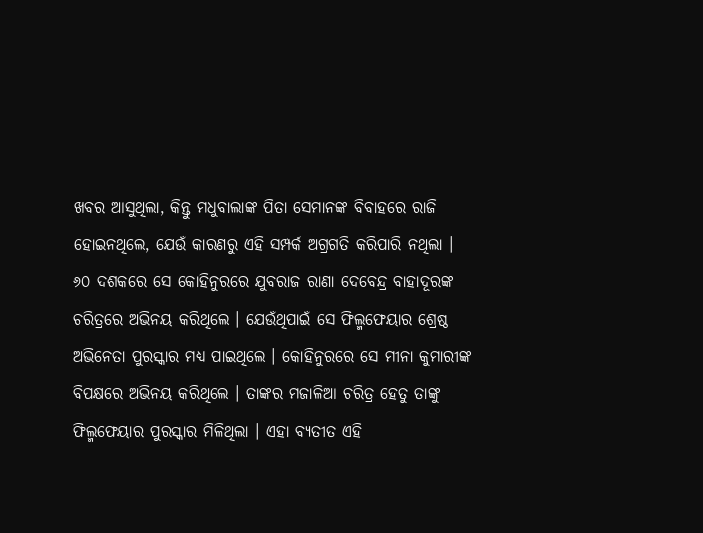ଖବର ଆସୁଥିଲା, କିନ୍ତୁ ମଧୁବାଲାଙ୍କ ପିତା ସେମାନଙ୍କ ବିବାହରେ ରାଜି ହୋଇନଥିଲେ, ଯେଉଁ କାରଣରୁ ଏହି ସମ୍ପର୍କ ଅଗ୍ରଗତି କରିପାରି ନଥିଲା ।
୬୦ ଦଶକରେ ସେ କୋହିନୁରରେ ଯୁବରାଜ ରାଣା ଦେବେନ୍ଦ୍ର ବାହାଦୂରଙ୍କ ଚରିତ୍ରରେ ଅଭିନୟ କରିଥିଲେ । ଯେଉଁଥିପାଇଁ ସେ ଫିଲ୍ମଫେୟାର ଶ୍ରେଷ୍ଠ ଅଭିନେତା ପୁରସ୍କାର ମଧ୍ୟ ପାଇଥିଲେ । କୋହିନୁରରେ ସେ ମୀନା କୁମାରୀଙ୍କ ବିପକ୍ଷରେ ଅଭିନୟ କରିଥିଲେ । ତାଙ୍କର ମଜାଳିଆ ଚରିତ୍ର ହେତୁ ତାଙ୍କୁ ଫିଲ୍ମଫେୟାର ପୁରସ୍କାର ମିଳିଥିଲା । ଏହା ବ୍ୟତୀତ ଏହି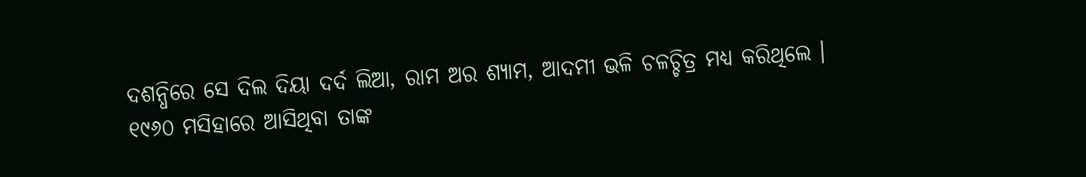ଦଶନ୍ଧିରେ ସେ ଦିଲ ଦିୟା ଦର୍ଦ ଲିଆ, ରାମ ଅର ଶ୍ୟାମ, ଆଦମୀ ଭଳି ଚଳଚ୍ଚିତ୍ର ମଧ୍ୟ କରିଥିଲେ ।
୧୯୬୦ ମସିହାରେ ଆସିଥିବା ତାଙ୍କ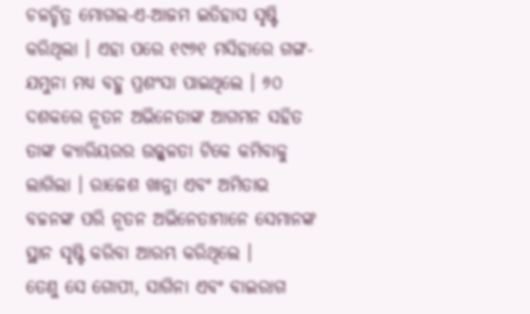ଚଳଚ୍ଚିତ୍ର ମୋଗଲ-ଏ-ଆଜମ ଇତିହାସ ସୃଷ୍ଟି କରିଥିଲା । ଏହା ପରେ ୧୯୬୧ ମସିହାରେ ଗଙ୍ଗ-ଯମୁନା ମଧ୍ୟ ବହୁ ପ୍ରଶଂସା ପାଇଥିଲେ । ୬୦ ଦଶକରେ ନୂତନ ଅଭିନେତାଙ୍କ ଆଗମନ ସହିତ ତାଙ୍କ କ୍ୟାରିୟରର ଉଜ୍ଜ୍ୱଳତା ଟିକେ କମିବାକୁ ଲାଗିଲା । ରାଜେଶ ଖାନ୍ନା ଏବଂ ଅମିତାଭ ବଚ୍ଚନଙ୍କ ପରି ନୂତନ ଅଭିନେତାମାନେ ସେମାନଙ୍କ ସ୍ଥାନ ସୃଷ୍ଟି କରିବା ଆରମ୍ଭ କରିଥିଲେ ।
ତେଣୁ ସେ ଗୋପୀ, ସାଗିନା ଏବଂ ବାଇରାଗ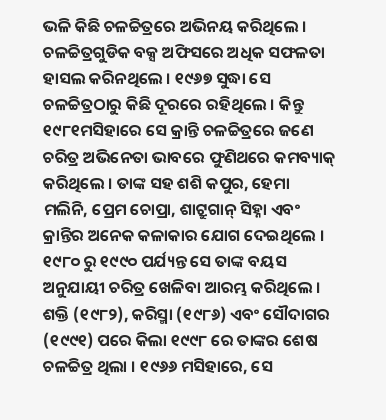ଭଳି କିଛି ଚଳଚ୍ଚିତ୍ରରେ ଅଭିନୟ କରିଥିଲେ । ଚଳଚ୍ଚିତ୍ରଗୁଡିକ ବକ୍ସ ଅଫିସରେ ଅଧିକ ସଫଳତା ହାସଲ କରିନଥିଲେ । ୧୯୬୭ ସୁଦ୍ଧା ସେ ଚଳଚ୍ଚିତ୍ରଠାରୁ କିଛି ଦୂରରେ ରହିଥିଲେ । କିନ୍ତୁ ୧୯୮୧ମସିହାରେ ସେ କ୍ରାନ୍ତି ଚଳଚ୍ଚିତ୍ରରେ ଜଣେ ଚରିତ୍ର ଅଭିନେତା ଭାବରେ ଫୁଣିଥରେ କମବ୍ୟାକ୍ କରିଥିଲେ । ତାଙ୍କ ସହ ଶଶି କପୁର, ହେମା ମଲିନି, ପ୍ରେମ ଚୋପ୍ରା, ଶାଟ୍ରୁଗାନ୍ ସିହ୍ନା ଏବଂ କ୍ରାନ୍ତିର ଅନେକ କଳାକାର ଯୋଗ ଦେଇଥିଲେ ।
୧୯୮୦ ରୁ ୧୯୯୦ ପର୍ଯ୍ୟନ୍ତ ସେ ତାଙ୍କ ବୟସ ଅନୁଯାୟୀ ଚରିତ୍ର ଖେଳିବା ଆରମ୍ଭ କରିଥିଲେ । ଶକ୍ତି (୧୯୮୨), କରିସ୍ମା (୧୯୮୬) ଏବଂ ସୌଦାଗର (୧୯୯୧) ପରେ କିଲା ୧୯୯୮ ରେ ତାଙ୍କର ଶେଷ ଚଳଚ୍ଚିତ୍ର ଥିଲା । ୧୯୬୬ ମସିହାରେ, ସେ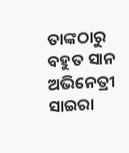ତାଙ୍କଠାରୁ ବହୁତ ସାନ ଅଭିନେତ୍ରୀ ସାଇରା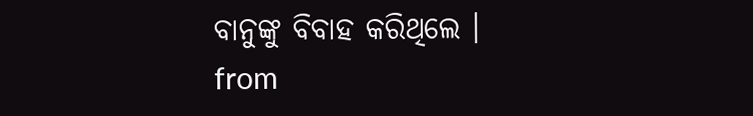ବାନୁଙ୍କୁ ବିବାହ କରିଥିଲେ ।
from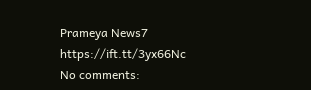Prameya News7 https://ift.tt/3yx66Nc
No comments: